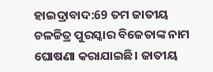ହାଇଦ୍ରାବାଦ:69 ତମ ଜାତୀୟ ଚଳଚ୍ଚିତ୍ର ପୁରସ୍କାର ବିଜେତାଙ୍କ ନାମ ଘୋଷଣା କରାଯାଇଛି। ଜାତୀୟ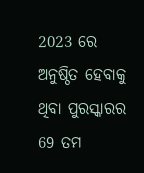2023 ରେ ଅନୁଷ୍ଠିତ ହେବାକୁ ଥିବା ପୁରସ୍କାରର 69 ତମ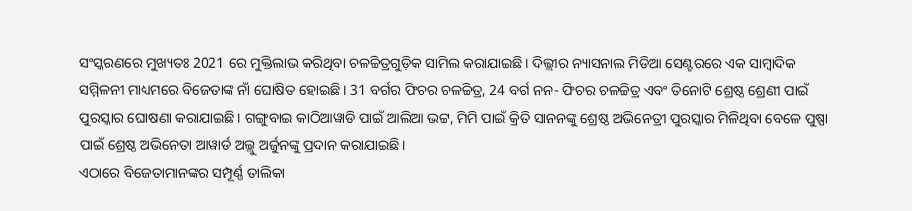ସଂସ୍କରଣରେ ମୁଖ୍ୟତଃ 2021 ରେ ମୁକ୍ତିଲାଭ କରିଥିବା ଚଳଚ୍ଚିତ୍ରଗୁଡ଼ିକ ସାମିଲ କରାଯାଇଛି। ଦିଲ୍ଲୀର ନ୍ୟାସନାଲ ମିଡିଆ ସେଣ୍ଟରରେ ଏକ ସାମ୍ବାଦିକ ସମ୍ମିଳନୀ ମାଧ୍ୟମରେ ବିଜେତାଙ୍କ ନାଁ ଘୋଷିତ ହୋଇଛି। 31 ବର୍ଗର ଫିଚର ଚଳଚ୍ଚିତ୍ର, 24 ବର୍ଗ ନନ- ଫିଚର ଚଳଚ୍ଚିତ୍ର ଏବଂ ତିନୋଟି ଶ୍ରେଷ୍ଠ ଶ୍ରେଣୀ ପାଇଁ ପୁରସ୍କାର ଘୋଷଣା କରାଯାଇଛି। ଗଙ୍ଗୁବାଇ କାଠିଆୱାଡି ପାଇଁ ଆଲିଆ ଭଟ୍ଟ, ମିମି ପାଇଁ କ୍ରିତି ସାନନଙ୍କୁ ଶ୍ରେଷ୍ଠ ଅଭିନେତ୍ରୀ ପୁରସ୍କାର ମିଳିଥିବା ବେଳେ ପୁଷ୍ପା ପାଇଁ ଶ୍ରେଷ୍ଠ ଅଭିନେତା ଆୱାର୍ଡ ଅଲ୍ଲୁ ଅର୍ଜୁନଙ୍କୁ ପ୍ରଦାନ କରାଯାଇଛି।
ଏଠାରେ ବିଜେତାମାନଙ୍କର ସମ୍ପୂର୍ଣ୍ଣ ତାଲିକା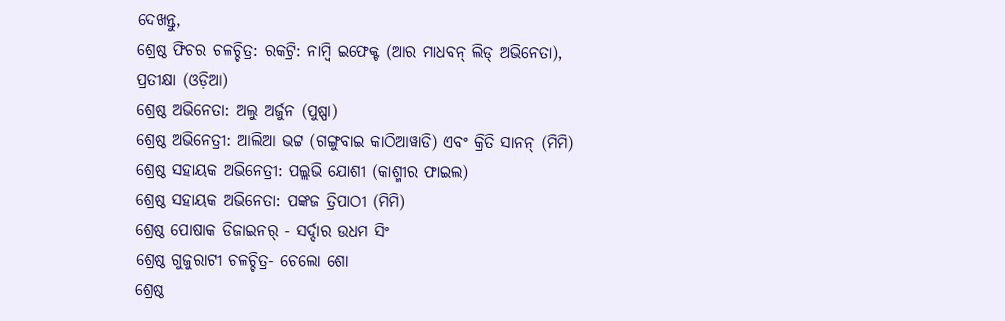ଦେଖନ୍ତୁ,
ଶ୍ରେଷ୍ଠ ଫିଚର ଚଳଚ୍ଚିତ୍ର: ରକଟ୍ରି: ନାମ୍ବି ଇଫେକ୍ଟ (ଆର ମାଧବନ୍ ଲିଡ୍ ଅଭିନେତା), ପ୍ରତୀକ୍ଷା (ଓଡ଼ିଆ)
ଶ୍ରେଷ୍ଠ ଅଭିନେତା: ଅଲୁ ଅର୍ଜୁନ (ପୁଷ୍ପା)
ଶ୍ରେଷ୍ଠ ଅଭିନେତ୍ରୀ: ଆଲିଆ ଭଟ୍ଟ (ଗଙ୍ଗୁବାଇ କାଠିଆୱାଡି) ଏବଂ କ୍ରିତି ସାନନ୍ (ମିମି)
ଶ୍ରେଷ୍ଠ ସହାୟକ ଅଭିନେତ୍ରୀ: ପଲ୍ଲଭି ଯୋଶୀ (କାଶ୍ମୀର ଫାଇଲ)
ଶ୍ରେଷ୍ଠ ସହାୟକ ଅଭିନେତା: ପଙ୍କଜ ତ୍ରିପାଠୀ (ମିମି)
ଶ୍ରେଷ୍ଠ ପୋଷାକ ଡିଜାଇନର୍ - ସର୍ଦ୍ଦାର ଉଧମ ସିଂ
ଶ୍ରେଷ୍ଠ ଗୁଜୁରାଟୀ ଚଳଚ୍ଚିତ୍ର- ଚେଲୋ ଶୋ
ଶ୍ରେଷ୍ଠ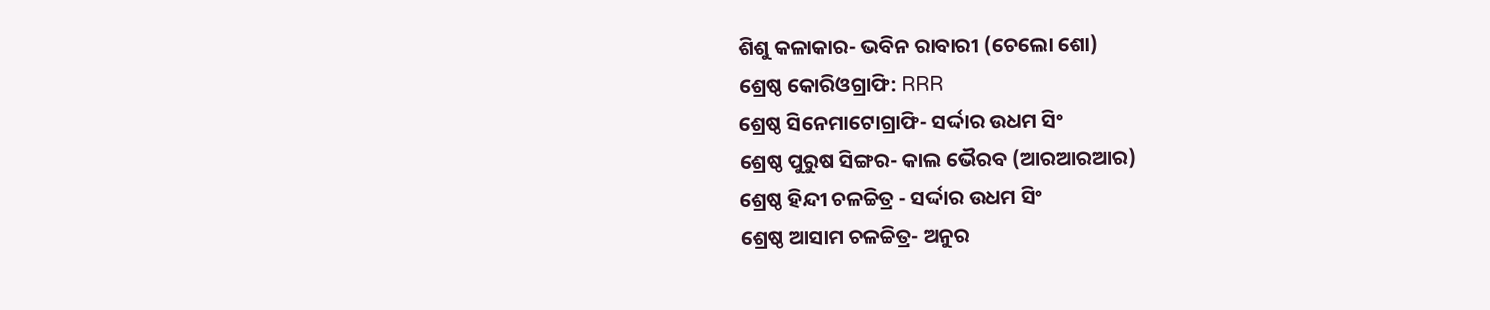ଶିଶୁ କଳାକାର- ଭବିନ ରାବାରୀ (ଚେଲୋ ଶୋ)
ଶ୍ରେଷ୍ଠ କୋରିଓଗ୍ରାଫି: RRR
ଶ୍ରେଷ୍ଠ ସିନେମାଟୋଗ୍ରାଫି- ସର୍ଦ୍ଦାର ଉଧମ ସିଂ
ଶ୍ରେଷ୍ଠ ପୁରୁଷ ସିଙ୍ଗର- କାଲ ଭୈରବ (ଆରଆରଆର)
ଶ୍ରେଷ୍ଠ ହିନ୍ଦୀ ଚଳଚ୍ଚିତ୍ର - ସର୍ଦ୍ଦାର ଉଧମ ସିଂ
ଶ୍ରେଷ୍ଠ ଆସାମ ଚଳଚ୍ଚିତ୍ର- ଅନୁର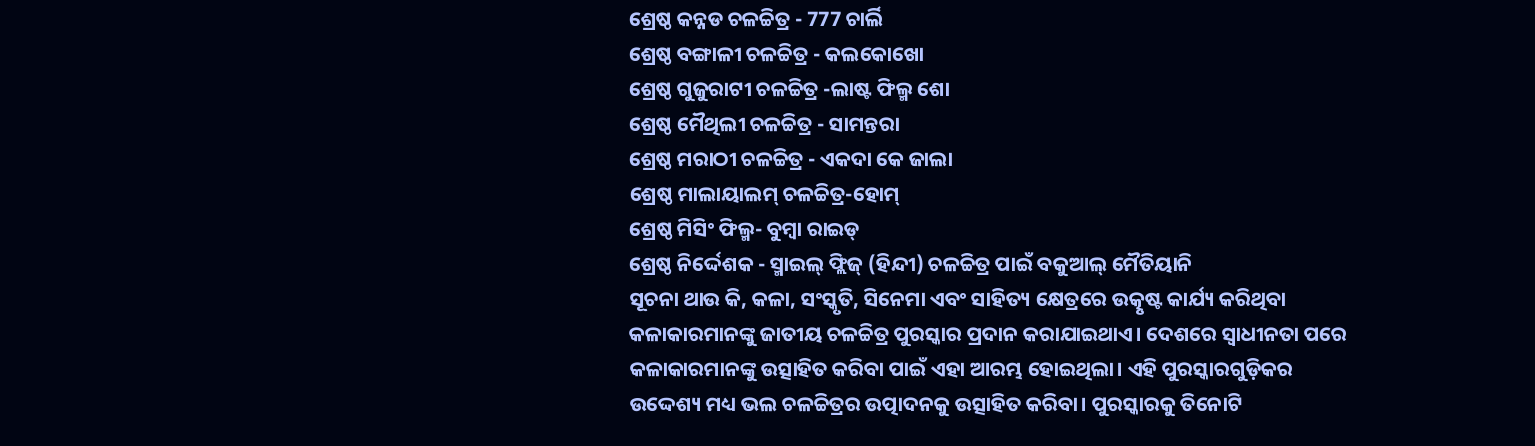ଶ୍ରେଷ୍ଠ କନ୍ନଡ ଚଳଚ୍ଚିତ୍ର - 777 ଚାର୍ଲି
ଶ୍ରେଷ୍ଠ ବଙ୍ଗାଳୀ ଚଳଚ୍ଚିତ୍ର - କଲକୋଖୋ
ଶ୍ରେଷ୍ଠ ଗୁଜୁରାଟୀ ଚଳଚ୍ଚିତ୍ର -ଲାଷ୍ଟ ଫିଲ୍ମ ଶୋ
ଶ୍ରେଷ୍ଠ ମୈଥିଲୀ ଚଳଚ୍ଚିତ୍ର - ସାମନ୍ତରା
ଶ୍ରେଷ୍ଠ ମରାଠୀ ଚଳଚ୍ଚିତ୍ର - ଏକଦା କେ ଜାଲା
ଶ୍ରେଷ୍ଠ ମାଲାୟାଲମ୍ ଚଳଚ୍ଚିତ୍ର-ହୋମ୍
ଶ୍ରେଷ୍ଠ ମିସିଂ ଫିଲ୍ମ- ବୁମ୍ବା ରାଇଡ୍
ଶ୍ରେଷ୍ଠ ନିର୍ଦ୍ଦେଶକ - ସ୍ମାଇଲ୍ ଫ୍ଲିଜ୍ (ହିନ୍ଦୀ) ଚଳଚ୍ଚିତ୍ର ପାଇଁ ବକୁଆଲ୍ ମୈତିୟାନି
ସୂଚନା ଥାଉ କି, କଳା, ସଂସ୍କୃତି, ସିନେମା ଏବଂ ସାହିତ୍ୟ କ୍ଷେତ୍ରରେ ଉତ୍କୃଷ୍ଟ କାର୍ଯ୍ୟ କରିଥିବା କଳାକାରମାନଙ୍କୁ ଜାତୀୟ ଚଳଚ୍ଚିତ୍ର ପୁରସ୍କାର ପ୍ରଦାନ କରାଯାଇଥାଏ। ଦେଶରେ ସ୍ୱାଧୀନତା ପରେ କଳାକାରମାନଙ୍କୁ ଉତ୍ସାହିତ କରିବା ପାଇଁ ଏହା ଆରମ୍ଭ ହୋଇଥିଲା। ଏହି ପୁରସ୍କାରଗୁଡ଼ିକର ଉଦ୍ଦେଶ୍ୟ ମଧ୍ୟ ଭଲ ଚଳଚ୍ଚିତ୍ରର ଉତ୍ପାଦନକୁ ଉତ୍ସାହିତ କରିବା। ପୁରସ୍କାରକୁ ତିନୋଟି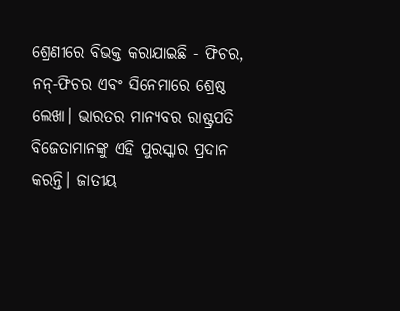ଶ୍ରେଣୀରେ ବିଭକ୍ତ କରାଯାଇଛି - ଫିଚର, ନନ୍-ଫିଚର ଏବଂ ସିନେମାରେ ଶ୍ରେଷ୍ଠ ଲେଖା। ଭାରତର ମାନ୍ୟବର ରାଷ୍ଟ୍ରପତି ବିଜେତାମାନଙ୍କୁ ଏହି ପୁରସ୍କାର ପ୍ରଦାନ କରନ୍ତି। ଜାତୀୟ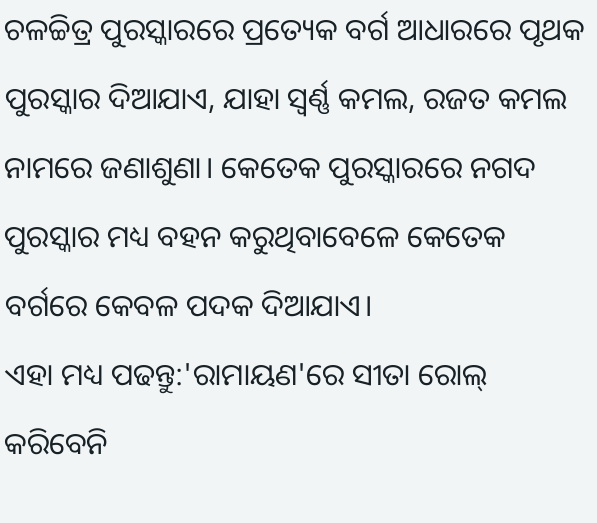ଚଳଚ୍ଚିତ୍ର ପୁରସ୍କାରରେ ପ୍ରତ୍ୟେକ ବର୍ଗ ଆଧାରରେ ପୃଥକ ପୁରସ୍କାର ଦିଆଯାଏ, ଯାହା ସ୍ୱର୍ଣ୍ଣ କମଲ, ରଜତ କମଲ ନାମରେ ଜଣାଶୁଣା। କେତେକ ପୁରସ୍କାରରେ ନଗଦ ପୁରସ୍କାର ମଧ୍ୟ ବହନ କରୁଥିବାବେଳେ କେତେକ ବର୍ଗରେ କେବଳ ପଦକ ଦିଆଯାଏ।
ଏହା ମଧ୍ୟ ପଢନ୍ତୁ:'ରାମାୟଣ'ରେ ସୀତା ରୋଲ୍ କରିବେନି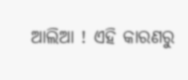ଆଲିଆ ! ଏହି କାରଣରୁ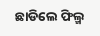ଛାଡିଲେ ଫିଲ୍ମ